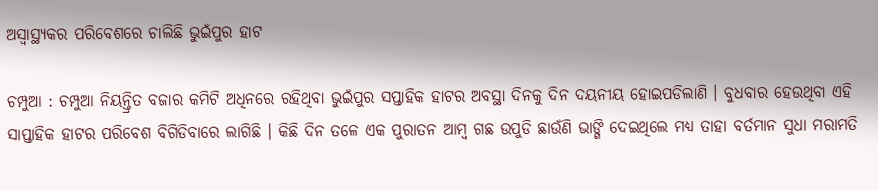ଅସ୍ୱାସ୍ଥ୍ୟକର ପରିବେଶରେ ଚାଲିଛି ଭୁଇଁପୁର ହାଟ

ଚମ୍ପୁଆ : ଚମ୍ପୁଆ ନିୟନ୍ତ୍ରିତ ବଜାର କମିଟି ଅଧିନରେ ରହିଥିବା ଭୁଇଁପୁର ସପ୍ତାହିକ ହାଟର ଅବସ୍ଥା ଦିନକୁ ଦିନ ଦୟନୀୟ ହୋଇପଡିଲାଣି । ବୁଧବାର ହେଉଥିବା ଏହି ସାପ୍ତାହିକ ହାଟର ପରିବେଶ ବିଗିଡିବାରେ ଲାଗିଛି । କିଛି ଦିନ ତଳେ ଏକ ପୁରାତନ ଆମ୍ବ ଗଛ ଉପୁଡି ଛାଉଁଣି ଭାଙ୍ଗି ଦେଇଥିଲେ ମଧ୍ୟ ତାହା ବର୍ତମାନ ସୁଧା ମରାମତି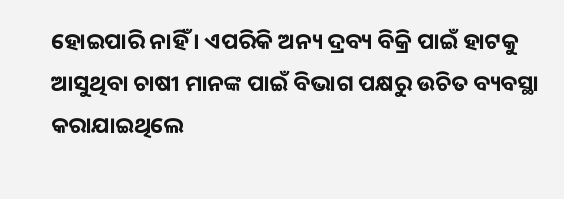ହୋଇପାରି ନାହିଁ । ଏପରିକି ଅନ୍ୟ ଦ୍ରବ୍ୟ ବିକ୍ରି ପାଇଁ ହାଟକୁ ଆସୁଥିବା ଚାଷୀ ମାନଙ୍କ ପାଇଁ ବିଭାଗ ପକ୍ଷରୁ ଉଚିତ ବ୍ୟବସ୍ଥା କରାଯାଇଥିଲେ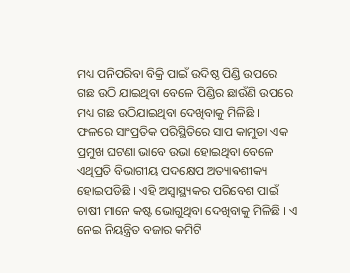ମଧ୍ୟ ପନିପରିବା ବିକ୍ରି ପାଇଁ ଉଦିଷ୍ଠ ପିଣ୍ଡି ଉପରେ ଗଛ ଉଠି ଯାଇଥିବା ବେଳେ ପିଣ୍ଡିର ଛାଉଁଣି ଉପରେ ମଧ୍ୟ ଗଛ ଉଠିଯାଇଥିବା ଦେଖିବାକୁ ମିଳିଛି । ଫଳରେ ସାଂପ୍ରତିକ ପରିସ୍ଥିତିରେ ସାପ କାମୁଡା ଏକ ପ୍ରମୁଖ ଘଟଣା ଭାବେ ଉଭା ହୋଇଥିବା ବେଳେ ଏଥିପ୍ରତି ବିଭାଗୀୟ ପଦକ୍ଷେପ ଅତ୍ୟାଵଶୀକ୍ୟ ହୋଇପଡିଛି । ଏହି ଅସ୍ୱାସ୍ଥ୍ୟକର ପରିବେଶ ପାଇଁ ଚାଷୀ ମାନେ କଷ୍ଟ ଭୋଗୁଥିବା ଦେଖିବାକୁ ମିଳିଛି । ଏ ନେଇ ନିୟନ୍ତ୍ରିତ ବଜାର କମିଟି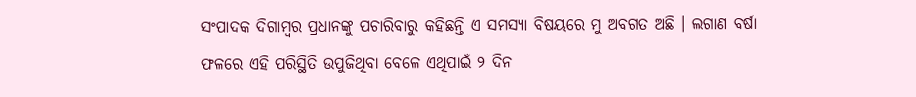ସଂପାଦକ ଦିଗାମ୍ବର ପ୍ରଧାନଙ୍କୁ ପଚାରିବାରୁ କହିଛନ୍ତି ଏ ସମସ୍ୟା ବିଷୟରେ ମୁ ଅବଗତ ଅଛି । ଲଗାଣ ବର୍ଷା ଫଳରେ ଏହି ପରିସ୍ଥିତି ଉପୁଜିଥିବା ବେଳେ ଏଥିପାଇଁ ୨ ଦିନ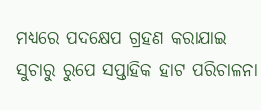ମଧ୍ୟରେ ପଦକ୍ଷେପ ଗ୍ରହଣ କରାଯାଇ ସୁଚାରୁ ରୁପେ ସପ୍ତାହିକ ହାଟ ପରିଚାଳନା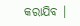କରାଯିବ ।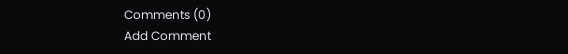Comments (0)
Add Comment